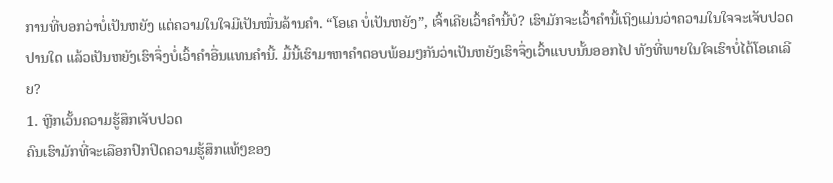ການທີ່ບອກວ່າບໍ່ເປັນຫຍັງ ແຕ່ຄວາມໃນໃຈມີເປັນໝື່ນລ້ານຄຳ. “ໂອເຄ ບໍ່ເປັນຫຍັງ”, ເຈົ້າເຄີຍເວົ້າຄຳນີ້ບໍ? ເຮົາມັກຈະເວົ້າຄຳນີ້ເຖິງແມ່ນວ່າຄວາມໃນໃຈຈະເຈັບປວດປານໃດ ແລ້ວເປັນຫຍັງເຮົາຈຶ່ງບໍ່ເວົ້າຄຳອື່ນແທນຄຳນີ້. ມື້ນີ້ເຮົາມາຫາຄຳຕອບພ້ອມໆກັນວ່າເປັນຫຍັງເຮົາຈຶ່ງເວົ້າແບບນັ້ນອອກໄປ ທັງທີ່ພາຍໃນໃຈເຮົາບໍ່ໄດ້ໂອເຄເລີຍ?
1. ຫຼີກເວັ້ນຄວາມຮູ້ສຶກເຈັບປວດ
ຄົນເຮົາມັກທີ່ຈະເລືອກປົກປິດຄວາມຮູ້ສຶກແທ້ໆຂອງ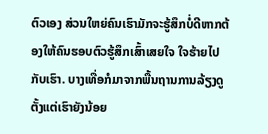ຕົວເອງ ສ່ວນໃຫຍ່ຄົນເຮົາມັກຈະຮູ້ສຶກບໍ່ດີຫາກຕ້ອງໃຫ້ຄົນຮອບຕົວຮູ້ສຶກເສົ້າເສຍໃຈ ໃຈຮ້າຍໄປກັບເຮົາ. ບາງເທື່ອກໍມາຈາກພື້ນຖານການລ້ຽງດູຕັ້ງແຕ່ເຮົາຍັງນ້ອຍ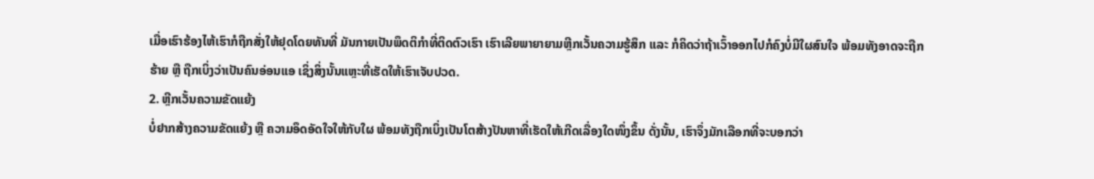ເມື່ອເຮົາຮ້ອງໄຫ້ເຮົາກໍຖືກສັ່ງໃຫ້ຢຸດໂດຍທັນທີ່ ມັນກາຍເປັນພຶດຕິກຳທີ່ຕິດຕົວເຮົາ ເຮົາເລີຍພາຍາຍາມຫຼີກເວັ້ນຄວາມຮູ້ສຶກ ແລະ ກໍຄິດວ່າຖ້າເວົ້າອອກໄປກໍຄົງບໍ່ມີໃຜສົນໃຈ ພ້ອມທັງອາດຈະຖືກຮ້າຍ ຫຼື ຖືກເບິ່ງວ່າເປັນຄົນອ່ອນແອ ເຊິ່ງສິ່ງນັ້ນແຫຼະທີ່ເຮັດໃຫ້ເຮົາເຈັບປວດ.
2. ຫຼີກເວັ້ນຄວາມຂັດແຍ້ງ
ບໍ່ຢາກສ້າງຄວາມຂັດແຍ້ງ ຫຼື ຄວາມອຶດອັດໃຈໃຫ້ກັບໃຜ ພ້ອມທັງຖືກເບິ່ງເປັນໂຕສ້າງປັນຫາທີ່ເຮັດໃຫ້ເກີດເລື່ອງໃດໜຶ່ງຂຶ້ນ ດັ່ງນັ້ນ, ເຮົາຈຶ່ງມັກເລືອກທີ່ຈະບອກວ່າ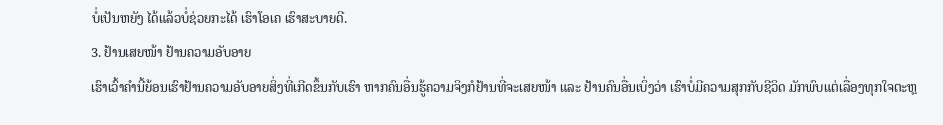ບໍ່ເປັນຫຍັງ ໄດ້ແລ້ວບໍ່ຊ່ວຍກະໄດ້ ເຮົາໂອເຄ ເຮົາສະບາຍດີ.
3. ຢ້ານເສຍໜ້າ ຢ້ານຄວາມອັບອາຍ
ເຮົາເວົ້າຄໍານີ້ຍ້ອນເຮົາຢ້ານຄວາມອັບອາຍສິ່ງທີ່ເກີດຂຶ້ນກັບເຮົາ ຫາກຄົນອື່ນຮູ້ຄວາມຈິງກໍຢ້ານທີ່ຈະເສຍໜ້າ ແລະ ຢ້ານຄົນອື່ນເບິ່ງວ່າ ເຮົາບໍ່ມີຄວາມສຸກກັບຊີວິດ ມັກພົບແຕ່ເລື່ອງທຸກໃຈຕະຫຼ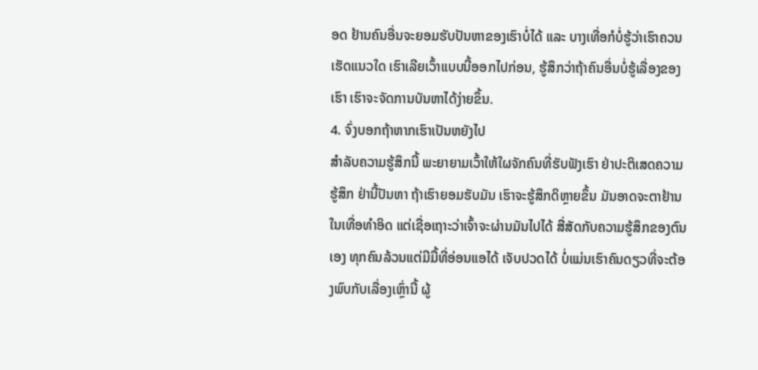ອດ ຢ້ານຄົນອື່ນຈະຍອມຮັບປັນຫາຂອງເຮົາບໍ່ໄດ້ ແລະ ບາງເທື່ອກໍບໍ່ຮູ້ວ່າເຮົາຄວນເຮັດແນວໃດ ເຮົາເລີຍເວົ້າແບບນີ້ອອກໄປກ່ອນ, ຮູ້ສຶກວ່າຖ້າຄົນອື່ນບໍ່ຮູ້ເລື່ອງຂອງເຮົາ ເຮົາຈະຈັດການບັນຫາໄດ້ງ່າຍຂຶ້ນ.
4. ຈົ່ງບອກຖ້າຫາກເຮົາເປັນຫຍັງໄປ
ສຳລັບຄວາມຮູ້ສຶກນີ້ ພະຍາຍາມເວົ້າໃຫ້ໃຜຈັກຄົນທີ່ຮັບຟັງເຮົາ ຢ່າປະຕິເສດຄວາມຮູ້ສຶກ ຢ່ານີ້ປັນຫາ ຖ້າເຮົາຍອມຮັບມັນ ເຮົາຈະຮູ້ສຶກດິຫຼາຍຂຶ້ນ ມັນອາດຈະຕາຢ້ານໃນເທື່ອທຳອິດ ແຕ່ເຊື່ອເຖາະວ່າເຈົ້າຈະຜ່ານມັນໄປໄດ້ ສື່ສັດກັບຄວາມຮູ້ສຶກຂອງຕົນເອງ ທຸກຄົນລ້ວນແຕ່ມີມື້ທີ່ອ່ອນແອໄດ້ ເຈັບປວດໄດ້ ບໍ່ແມ່ນເຮົາຄົນດຽວທີ່ຈະຕ້ອງພົບກັບເລື່ອງເຫຼົ່ານີ້ ຜູ້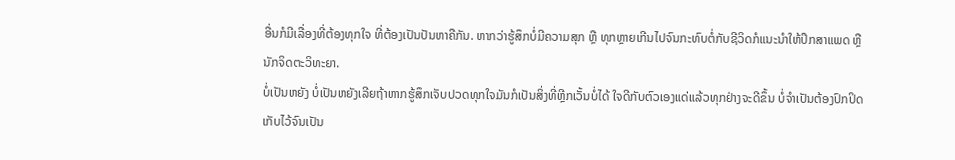ອື່ນກໍມີເລື່ອງທີ່ຕ້ອງທຸກໃຈ ທີ່ຕ້ອງເປັນປັນຫາຄືກັນ. ຫາກວ່າຮູ້ສຶກບໍ່ມີຄວາມສຸກ ຫຼື ທຸກຫຼາຍເກີນໄປຈົນກະທົບຕໍ່ກັບຊີວິດກໍແນະນຳໃຫ້ປຶກສາແພດ ຫຼື ນັກຈິດຕະວິທະຍາ.
ບໍ່ເປັນຫຍັງ ບໍ່ເປັນຫຍັງເລີຍຖ້າຫາກຮູ້ສຶກເຈັບປວດທຸກໃຈມັນກໍເປັນສິ່ງທີ່ຫຼີກເວັ້ນບໍ່ໄດ້ ໃຈດີກັບຕົວເອງແດ່ແລ້ວທຸກຢ່າງຈະດີຂຶ້ນ ບໍ່ຈຳເປັນຕ້ອງປົກປິດເກັບໄວ້ຈົນເປັນ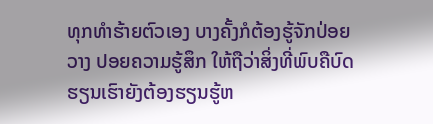ທຸກທຳຮ້າຍຕົວເອງ ບາງຄັ້ງກໍຕ້ອງຮູ້ຈັກປ່ອຍວາງ ປອຍຄວາມຮູ້ສຶກ ໃຫ້ຖືວ່າສິ່ງທີ່ພົບຄືບົດຮຽນເຮົາຍັງຕ້ອງຮຽນຮູ້ຫ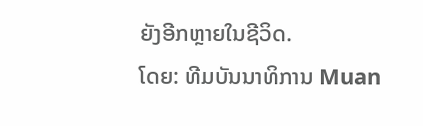ຍັງອີກຫຼາຍໃນຊີວິດ.
ໂດຍ: ທີມບັນນາທິການ Muan